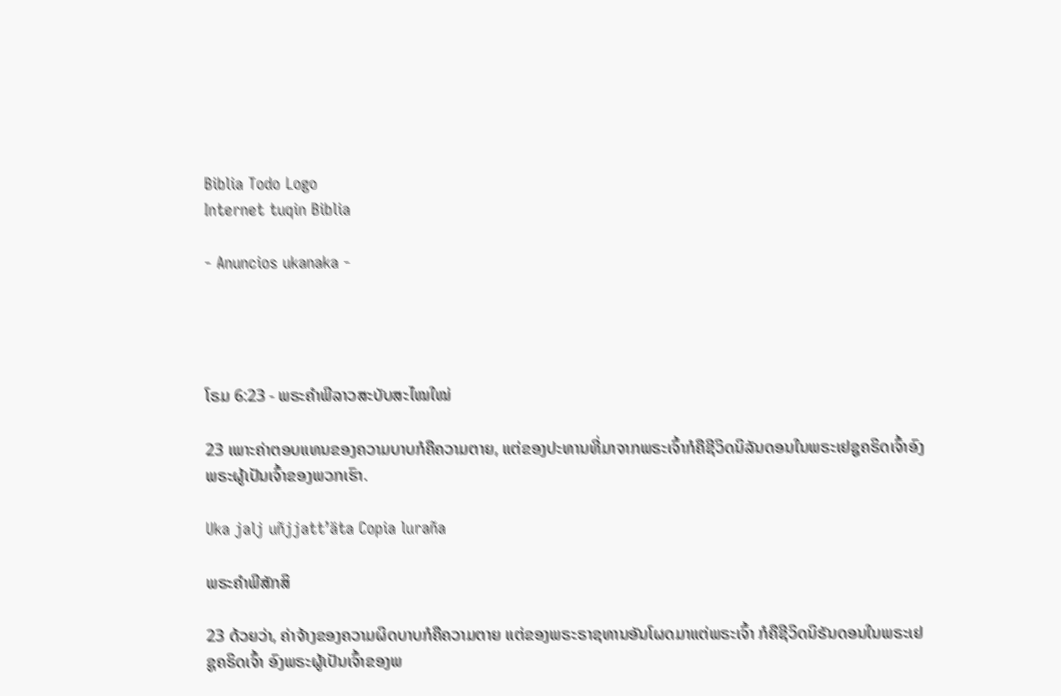Biblia Todo Logo
Internet tuqin Biblia

- Anuncios ukanaka -




ໂຣມ 6:23 - ພຣະຄຳພີລາວສະບັບສະໄໝໃໝ່

23 ເພາະຄ່າຕອບແທນຂອງຄວາມບາບກໍຄືຄວາມຕາຍ, ແຕ່ຂອງປະທານທີ່ມາຈາກພຣະເຈົ້າກໍຄືຊີວິດນິລັນດອນໃນພຣະເຢຊູຄຣິດເຈົ້າອົງພຣະຜູ້ເປັນເຈົ້າຂອງພວກເຮົາ.

Uka jalj uñjjattʼäta Copia luraña

ພຣະຄຳພີສັກສິ

23 ດ້ວຍວ່າ, ຄ່າຈ້າງຂອງຄວາມຜິດບາບກໍຄືຄວາມຕາຍ ແຕ່ຂອງພຣະຣາຊທານອັນໂຜດມາແຕ່ພຣະເຈົ້າ ກໍຄືຊີວິດນິຣັນດອນໃນພຣະເຢຊູຄຣິດເຈົ້າ ອົງພຣະຜູ້ເປັນເຈົ້າຂອງພ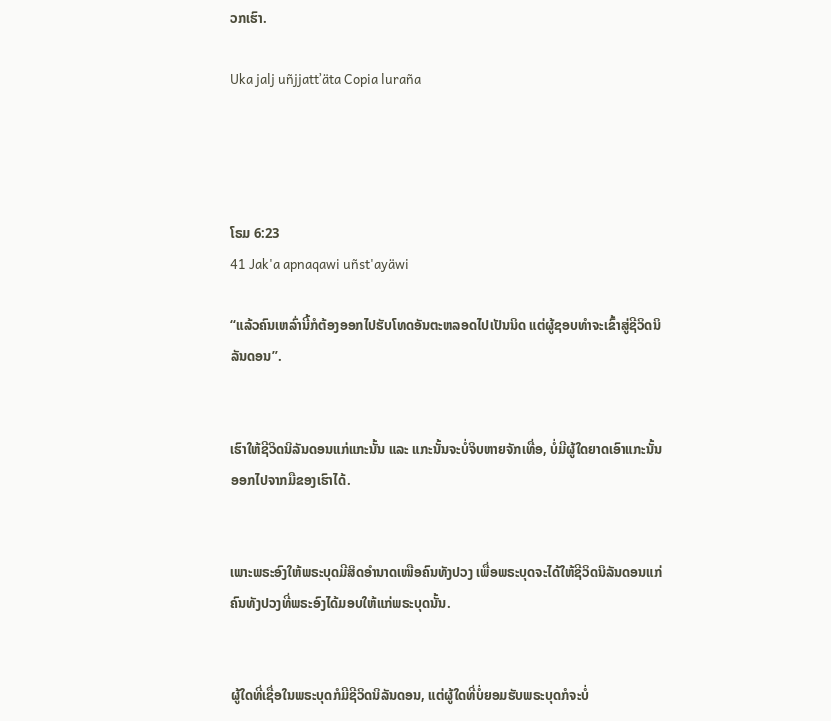ວກເຮົາ.

Uka jalj uñjjattʼäta Copia luraña




ໂຣມ 6:23
41 Jak'a apnaqawi uñst'ayäwi

“ແລ້ວຄົນເຫລົ່ານີ້ກໍຕ້ອງອອກໄປຮັບໂທດອັນຕະຫລອດໄປເປັນນິດ ແຕ່ຜູ້ຊອບທຳຈະເຂົ້າສູ່ຊີວິດນິລັນດອນ”.


ເຮົາໃຫ້ຊີວິດນິລັນດອນແກ່ແກະນັ້ນ ແລະ ແກະນັ້ນຈະບໍ່ຈິບຫາຍຈັກເທື່ອ, ບໍ່ມີຜູ້ໃດຍາດເອົາແກະນັ້ນອອກໄປຈາກມືຂອງເຮົາໄດ້.


ເພາະພຣະອົງໃຫ້ພຣະບຸດມີສິດອຳນາດເໜືອຄົນທັງປວງ ເພື່ອພຣະບຸດຈະໄດ້ໃຫ້ຊີວິດນິລັນດອນແກ່ຄົນທັງປວງທີ່ພຣະອົງໄດ້ມອບໃຫ້ແກ່ພຣະບຸດນັ້ນ.


ຜູ້ໃດທີ່ເຊື່ອໃນພຣະບຸດກໍມີຊີວິດນິລັນດອນ, ແຕ່ຜູ້ໃດທີ່ບໍ່ຍອມຮັບພຣະບຸດກໍຈະບໍ່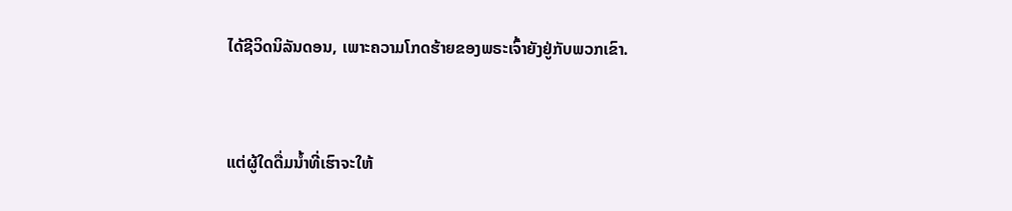ໄດ້ຊີວິດນິລັນດອນ, ເພາະຄວາມໂກດຮ້າຍຂອງພຣະເຈົ້າຍັງຢູ່ກັບພວກເຂົາ.


ແຕ່ຜູ້ໃດດື່ມນ້ຳທີ່ເຮົາຈະໃຫ້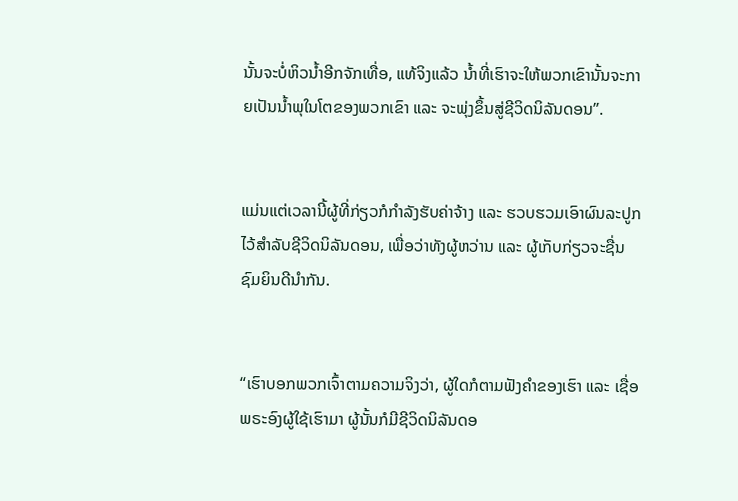ນັ້ນຈະບໍ່ຫິວນໍ້າອີກຈັກເທື່ອ, ແທ້ຈິງແລ້ວ ນ້ຳທີ່ເຮົາຈະໃຫ້ພວກເຂົານັ້ນຈະກາຍເປັນນ້ຳພຸໃນໂຕຂອງພວກເຂົາ ແລະ ຈະພຸ່ງຂຶ້ນສູ່ຊີວິດນິລັນດອນ”.


ແມ່ນແຕ່ເວລານີ້ຜູ້ທີ່ກ່ຽວກໍກຳລັງຮັບຄ່າຈ້າງ ແລະ ຮວບຮວມເອົາຜົນລະປູກໄວ້ສຳລັບຊີວິດນິລັນດອນ, ເພື່ອວ່າທັງຜູ້ຫວ່ານ ແລະ ຜູ້ເກັບກ່ຽວຈະຊື່ນຊົມຍິນດີນຳກັນ.


“ເຮົາບອກພວກເຈົ້າຕາມຄວາມຈິງວ່າ, ຜູ້ໃດກໍຕາມຟັງຄຳຂອງເຮົາ ແລະ ເຊື່ອພຣະອົງຜູ້ໃຊ້ເຮົາມາ ຜູ້ນັ້ນກໍມີຊີວິດນິລັນດອ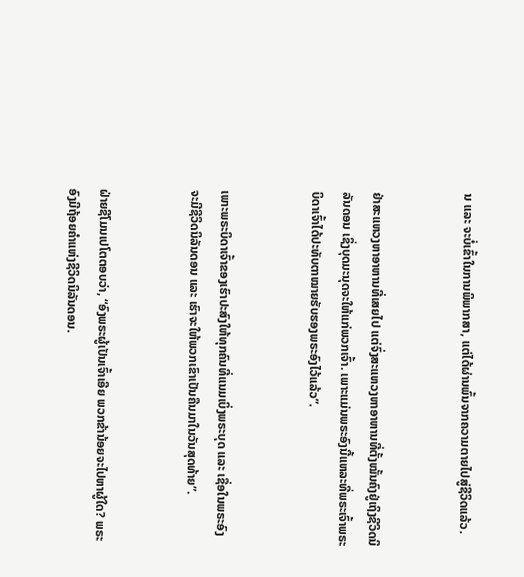ນ ແລະ ຈະບໍ່ເຂົ້າໃນການພິພາກສາ, ແຕ່ໄດ້ຜ່ານພົ້ນຈາກຄວາມຕາຍໄປສູ່ຊີວິດແລ້ວ.


ຢ່າສະແຫວງຫາອາຫານທີ່ເສຍໄປ ແຕ່ຈົ່ງສະແຫວງຫາອາຫານທີ່ຕັ້ງໝັ້ນຄົງຢູ່ເຖິງຊີວິດນິລັນດອນ ເຊິ່ງບຸດມະນຸດຈະໃຫ້ແກ່ພວກເຈົ້າ. ເພາະແມ່ນພຣະອົງນີ້ແຫລະທີ່ພຣະເຈົ້າພຣະບິດາເຈົ້າໄດ້ປະທັບຕາໝາຍຮັບຮອງພຣະອົງໄວ້ແລ້ວ”.


ເພາະພຣະບິດາເຈົ້າຂອງເຮົາປະສົງໃຫ້ທຸກຄົນທີ່ແນມເບິ່ງພຣະບຸດ ແລະ ເຊື່ອໃນພຣະອົງຈະມີຊີວິດນິລັນດອນ ແລະ ເຮົາຈະໃຫ້ພວກເຂົາເປັນຄືນມາໃນວັນສຸດທ້າຍ”.


ຝ່າຍຊີໂມນເປໂຕຕອບວ່າ, “ອົງພຣະຜູ້ເປັນເຈົ້າເອີຍ ພວກຂ້ານ້ອຍຈະໄປຫາຜູ້ໃດ? ພຣະອົງມີຖ້ອຍຄຳແຫ່ງຊີວິດນິລັນດອນ.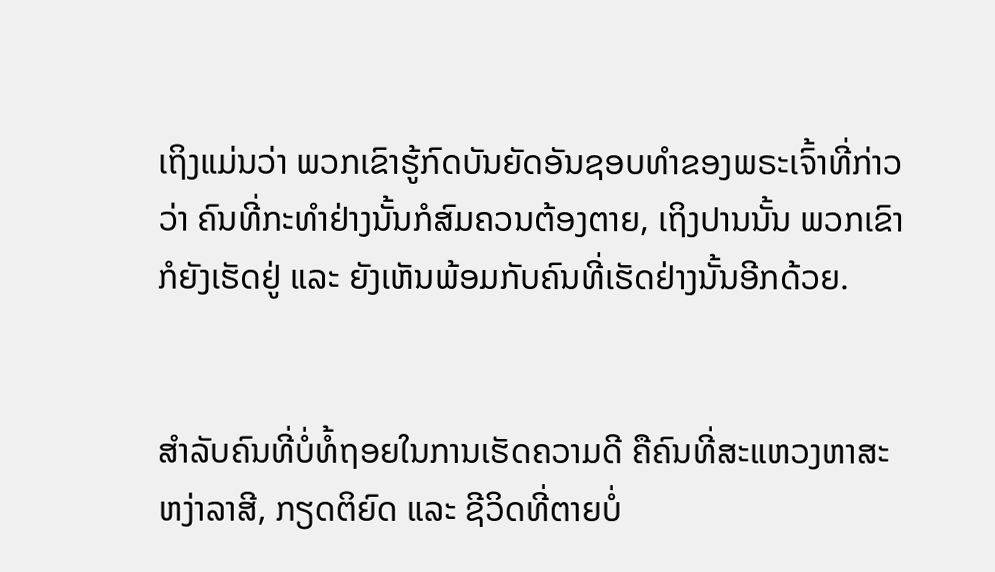ເຖິງແມ່ນວ່າ ພວກເຂົາຮູ້ກົດບັນຍັດອັນຊອບທຳຂອງພຣະເຈົ້າທີ່ກ່າວວ່າ ຄົນທີ່ກະທຳຢ່າງນັ້ນກໍສົມຄວນຕ້ອງຕາຍ, ເຖິງປານນັ້ນ ພວກເຂົາກໍຍັງເຮັດຢູ່ ແລະ ຍັງເຫັນພ້ອມກັບຄົນທີ່ເຮັດຢ່າງນັ້ນອີກດ້ວຍ.


ສຳລັບຄົນທີ່ບໍ່ທໍ້ຖອຍໃນການເຮັດຄວາມດີ ຄືຄົນທີ່ສະແຫວງຫາສະຫງ່າລາສີ, ກຽດຕິຍົດ ແລະ ຊີວິດທີ່ຕາຍບໍ່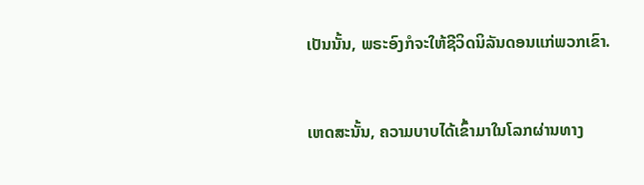ເປັນນັ້ນ, ພຣະອົງກໍຈະໃຫ້ຊີວິດນິລັນດອນແກ່ພວກເຂົາ.


ເຫດສະນັ້ນ, ຄວາມບາບໄດ້ເຂົ້າມາໃນໂລກຜ່ານທາງ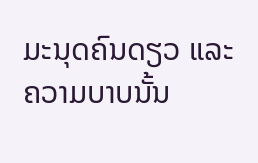ມະນຸດຄົນດຽວ ແລະ ຄວາມບາບນັ້ນ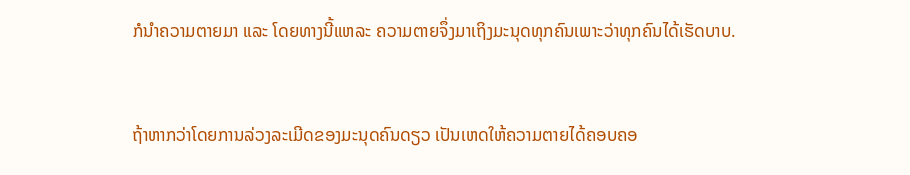ກໍນຳຄວາມຕາຍມາ ແລະ ໂດຍທາງນີ້ແຫລະ ຄວາມຕາຍຈຶ່ງມາເຖິງມະນຸດທຸກຄົນເພາະວ່າທຸກຄົນໄດ້ເຮັດບາບ.


ຖ້າຫາກວ່າໂດຍການລ່ວງລະເມີດຂອງມະນຸດຄົນດຽວ ເປັນເຫດໃຫ້ຄວາມຕາຍໄດ້ຄອບຄອ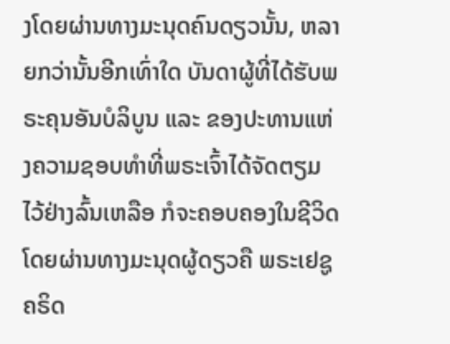ງໂດຍຜ່ານທາງມະນຸດຄົນດຽວນັ້ນ, ຫລາຍກວ່ານັ້ນອີກເທົ່າໃດ ບັນດາຜູ້ທີ່ໄດ້ຮັບພຣະຄຸນອັນບໍລິບູນ ແລະ ຂອງປະທານແຫ່ງຄວາມຊອບທຳທີ່ພຣະເຈົ້າໄດ້ຈັດຕຽມໄວ້ຢ່າງລົ້ນເຫລືອ ກໍຈະຄອບຄອງໃນຊີວິດໂດຍຜ່ານທາງມະນຸດຜູ້ດຽວຄື ພຣະເຢຊູຄຣິດ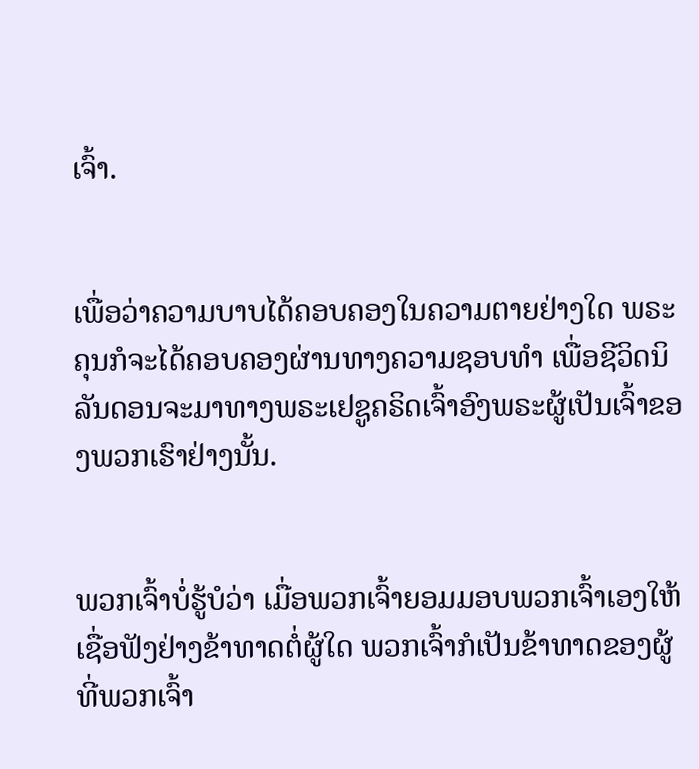ເຈົ້າ.


ເພື່ອວ່າຄວາມບາບໄດ້ຄອບຄອງໃນຄວາມຕາຍຢ່າງໃດ ພຣະຄຸນກໍຈະໄດ້ຄອບຄອງຜ່ານທາງຄວາມຊອບທຳ ເພື່ອຊີວິດນິລັນດອນຈະມາທາງພຣະເຢຊູຄຣິດເຈົ້າອົງພຣະຜູ້ເປັນເຈົ້າຂອງພວກເຮົາຢ່າງນັ້ນ.


ພວກເຈົ້າບໍ່ຮູ້ບໍວ່າ ເມື່ອພວກເຈົ້າຍອມມອບພວກເຈົ້າເອງໃຫ້ເຊື່ອຟັງຢ່າງຂ້າທາດຕໍ່ຜູ້ໃດ ພວກເຈົ້າກໍເປັນຂ້າທາດຂອງຜູ້ທີ່ພວກເຈົ້າ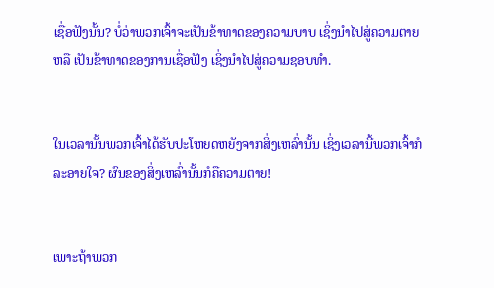ເຊື່ອຟັງນັ້ນ? ບໍ່ວ່າພວກເຈົ້າຈະເປັນຂ້າທາດຂອງຄວາມບາບ ເຊິ່ງນຳໄປສູ່ຄວາມຕາຍ ຫລື ເປັນຂ້າທາດຂອງການເຊື່ອຟັງ ເຊິ່ງນຳໄປສູ່ຄວາມຊອບທຳ.


ໃນເວລານັ້ນພວກເຈົ້າໄດ້ຮັບປະໂຫຍດຫຍັງຈາກສິ່ງເຫລົ່ານັ້ນ ເຊິ່ງເວລານີ້ພວກເຈົ້າກໍລະອາຍໃຈ? ຜົນຂອງສິ່ງເຫລົ່ານັ້ນກໍຄືຄວາມຕາຍ!


ເພາະຖ້າພວກ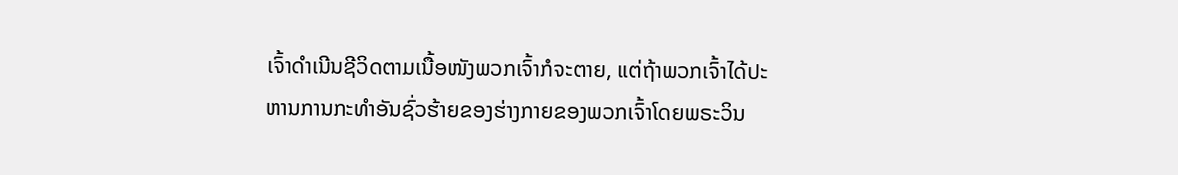ເຈົ້າດຳເນີນຊີວິດຕາມເນື້ອໜັງພວກເຈົ້າກໍຈະຕາຍ, ແຕ່ຖ້າພວກເຈົ້າໄດ້ປະຫານການກະທຳອັນຊົ່ວຮ້າຍຂອງຮ່າງກາຍຂອງພວກເຈົ້າໂດຍພຣະວິນ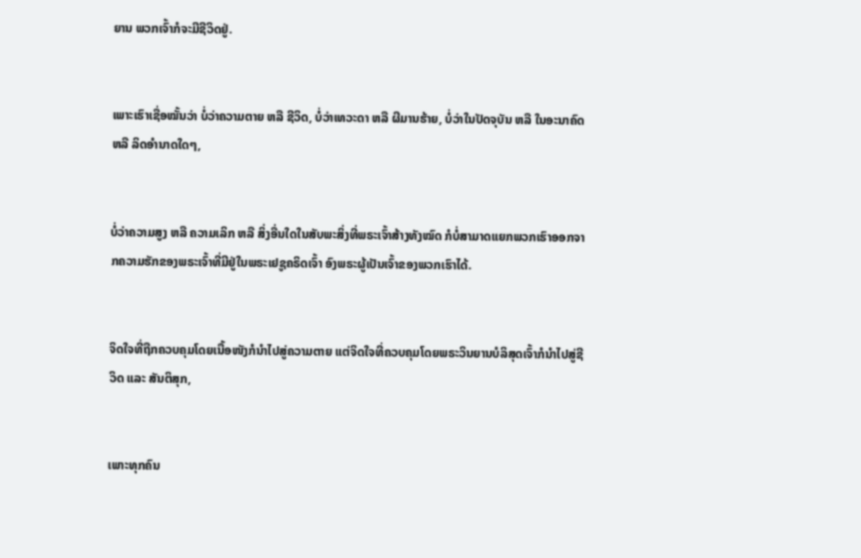ຍານ ພວກເຈົ້າກໍຈະມີຊີວິດຢູ່.


ເພາະເຮົາເຊື່ອໝັ້ນວ່າ ບໍ່ວ່າຄວາມຕາຍ ຫລື ຊີວິດ, ບໍ່ວ່າເທວະດາ ຫລື ຜີມານຮ້າຍ, ບໍ່ວ່າໃນປັດຈຸບັນ ຫລື ໃນອະນາຄົດ ຫລື ລິດອຳນາດໃດໆ,


ບໍ່ວ່າຄວາມສູງ ຫລື ຄວາມເລິກ ຫລື ສິ່ງອື່ນໃດໃນສັບພະສິ່ງທີ່ພຣະເຈົ້າສ້າງທັງໝົດ ກໍບໍ່ສາມາດແຍກພວກເຮົາອອກຈາກຄວາມຮັກຂອງພຣະເຈົ້າທີ່ມີຢູ່ໃນພຣະເຢຊູຄຣິດເຈົ້າ ອົງພຣະຜູ້ເປັນເຈົ້າຂອງພວກເຮົາໄດ້.


ຈິດໃຈທີ່ຖືກຄວບຄຸມໂດຍເນື້ອໜັງກໍນໍາໄປສູ່ຄວາມຕາຍ ແຕ່ຈິດໃຈທີ່ຄວບຄຸມໂດຍພຣະວິນຍານບໍລິສຸດເຈົ້າກໍນໍາໄປສູ່ຊີວິດ ແລະ ສັນຕິສຸກ,


ເພາະທຸກຄົນ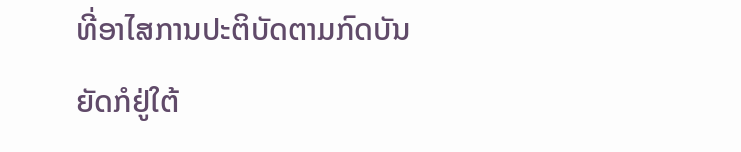ທີ່ອາໄສການປະຕິບັດຕາມກົດບັນຍັດກໍຢູ່ໃຕ້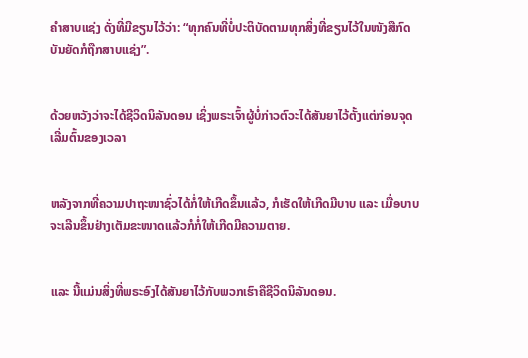ຄຳສາບແຊ່ງ ດັ່ງທີ່ມີຂຽນໄວ້ວ່າ: “ທຸກຄົນທີ່ບໍ່ປະຕິບັດຕາມທຸກສິ່ງທີ່ຂຽນໄວ້ໃນໜັງສືກົດບັນຍັດກໍຖືກສາບແຊ່ງ”.


ດ້ວຍຫວັງວ່າຈະໄດ້ຊີວິດນິລັນດອນ ເຊິ່ງພຣະເຈົ້າຜູ້ບໍ່ກ່າວຕົວະໄດ້ສັນຍາໄວ້ຕັ້ງແຕ່ກ່ອນຈຸດເລີ່ມຕົ້ນຂອງເວລາ


ຫລັງຈາກທີ່ຄວາມປາຖະໜາຊົ່ວໄດ້ກໍ່ໃຫ້ເກີດຂຶ້ນແລ້ວ, ກໍເຮັດໃຫ້ເກີດມີບາບ ແລະ ເມື່ອບາບຈະເລີນຂຶ້ນຢ່າງເຕັມຂະໜາດແລ້ວກໍກໍ່ໃຫ້ເກີດມີຄວາມຕາຍ.


ແລະ ນີ້ແມ່ນສິ່ງທີ່ພຣະອົງໄດ້ສັນຍາໄວ້ກັບພວກເຮົາຄືຊີວິດນິລັນດອນ.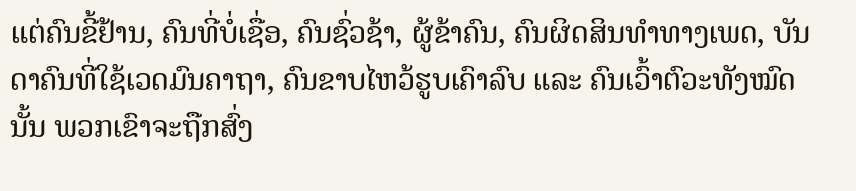ແຕ່ຄົນຂີ້ຢ້ານ, ຄົນທີ່ບໍ່ເຊື່ອ, ຄົນຊົ່ວຊ້າ, ຜູ້ຂ້າຄົນ, ຄົນຜິດສິນທຳທາງເພດ, ບັນດາຄົນທີ່ໃຊ້ເວດມົນຄາຖາ, ຄົນຂາບໄຫວ້ຮູບເຄົາລົບ ແລະ ຄົນເວົ້າຕົວະທັງໝົດນັ້ນ ພວກເຂົາຈະຖືກສົ່ງ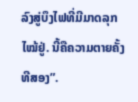ລົງສູ່ບຶງໄຟທີ່ມີມາດລຸກໄໝ້ຢູ່. ນີ້ຄືຄວາມຕາຍຄັ້ງທີສອງ”.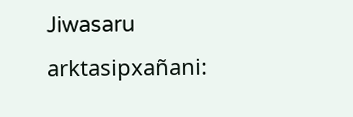Jiwasaru arktasipxañani: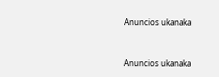Anuncios ukanaka


Anuncios ukanaka